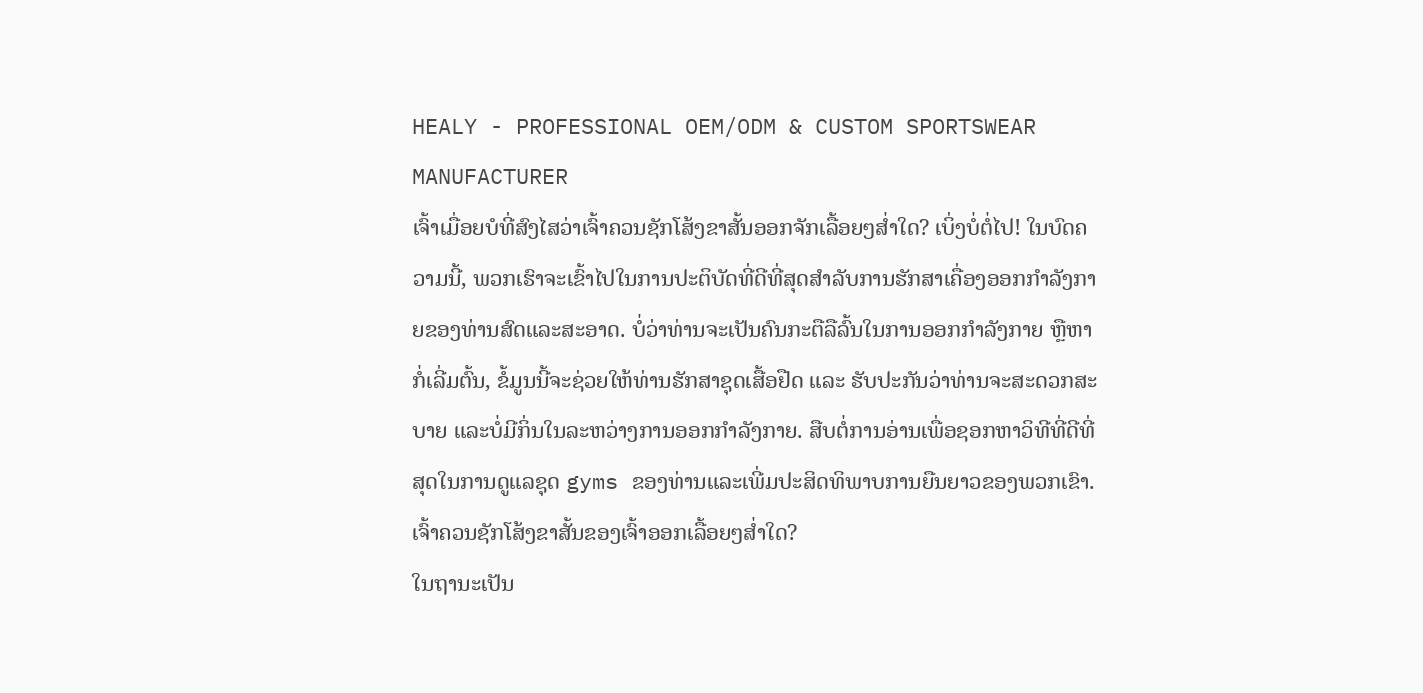HEALY - PROFESSIONAL OEM/ODM & CUSTOM SPORTSWEAR MANUFACTURER
ເຈົ້າເມື່ອຍບໍທີ່ສົງໄສວ່າເຈົ້າຄວນຊັກໂສ້ງຂາສັ້ນອອກຈັກເລື້ອຍໆສໍ່າໃດ? ເບິ່ງບໍ່ຕໍ່ໄປ! ໃນບົດຄວາມນີ້, ພວກເຮົາຈະເຂົ້າໄປໃນການປະຕິບັດທີ່ດີທີ່ສຸດສໍາລັບການຮັກສາເຄື່ອງອອກກໍາລັງກາຍຂອງທ່ານສົດແລະສະອາດ. ບໍ່ວ່າທ່ານຈະເປັນຄົນກະຕືລືລົ້ນໃນການອອກກຳລັງກາຍ ຫຼືຫາກໍ່ເລີ່ມຕົ້ນ, ຂໍ້ມູນນີ້ຈະຊ່ວຍໃຫ້ທ່ານຮັກສາຊຸດເສື້ອຢືດ ແລະ ຮັບປະກັນວ່າທ່ານຈະສະດວກສະບາຍ ແລະບໍ່ມີກິ່ນໃນລະຫວ່າງການອອກກຳລັງກາຍ. ສືບຕໍ່ການອ່ານເພື່ອຊອກຫາວິທີທີ່ດີທີ່ສຸດໃນການດູແລຊຸດ gyms ຂອງທ່ານແລະເພີ່ມປະສິດທິພາບການຍືນຍາວຂອງພວກເຂົາ.
ເຈົ້າຄວນຊັກໂສ້ງຂາສັ້ນຂອງເຈົ້າອອກເລື້ອຍໆສໍ່າໃດ?
ໃນຖານະເປັນ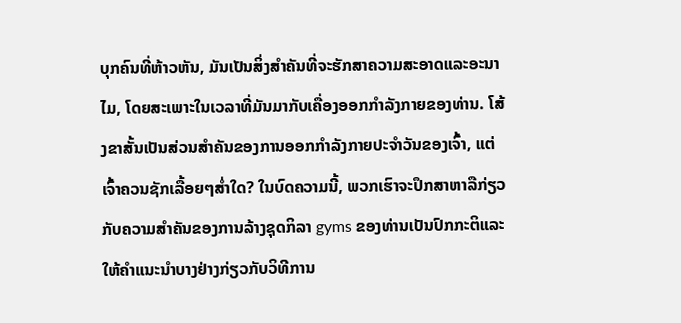ບຸກຄົນທີ່ຫ້າວຫັນ, ມັນເປັນສິ່ງສໍາຄັນທີ່ຈະຮັກສາຄວາມສະອາດແລະອະນາໄມ, ໂດຍສະເພາະໃນເວລາທີ່ມັນມາກັບເຄື່ອງອອກກໍາລັງກາຍຂອງທ່ານ. ໂສ້ງຂາສັ້ນເປັນສ່ວນສຳຄັນຂອງການອອກກຳລັງກາຍປະຈຳວັນຂອງເຈົ້າ, ແຕ່ເຈົ້າຄວນຊັກເລື້ອຍໆສໍ່າໃດ? ໃນບົດຄວາມນີ້, ພວກເຮົາຈະປຶກສາຫາລືກ່ຽວກັບຄວາມສໍາຄັນຂອງການລ້າງຊຸດກິລາ gyms ຂອງທ່ານເປັນປົກກະຕິແລະໃຫ້ຄໍາແນະນໍາບາງຢ່າງກ່ຽວກັບວິທີການ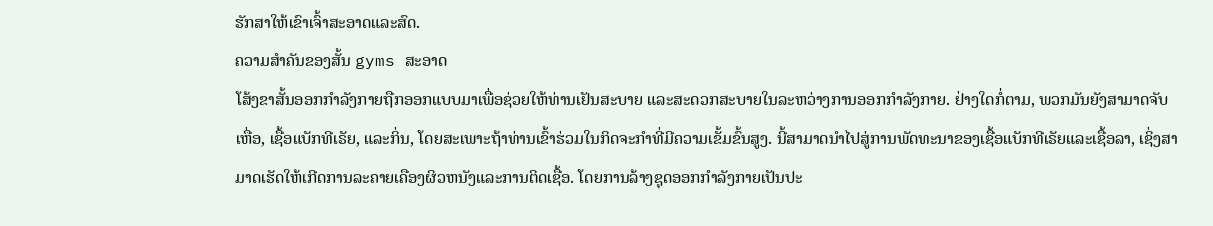ຮັກສາໃຫ້ເຂົາເຈົ້າສະອາດແລະສົດ.
ຄວາມສໍາຄັນຂອງສັ້ນ gyms ສະອາດ
ໂສ້ງຂາສັ້ນອອກກຳລັງກາຍຖືກອອກແບບມາເພື່ອຊ່ວຍໃຫ້ທ່ານເຢັນສະບາຍ ແລະສະດວກສະບາຍໃນລະຫວ່າງການອອກກຳລັງກາຍ. ຢ່າງໃດກໍ່ຕາມ, ພວກມັນຍັງສາມາດຈັບເຫື່ອ, ເຊື້ອແບັກທີເຣັຍ, ແລະກິ່ນ, ໂດຍສະເພາະຖ້າທ່ານເຂົ້າຮ່ວມໃນກິດຈະກໍາທີ່ມີຄວາມເຂັ້ມຂົ້ນສູງ. ນີ້ສາມາດນໍາໄປສູ່ການພັດທະນາຂອງເຊື້ອແບັກທີເຣັຍແລະເຊື້ອລາ, ເຊິ່ງສາມາດເຮັດໃຫ້ເກີດການລະຄາຍເຄືອງຜິວຫນັງແລະການຕິດເຊື້ອ. ໂດຍການລ້າງຊຸດອອກກຳລັງກາຍເປັນປະ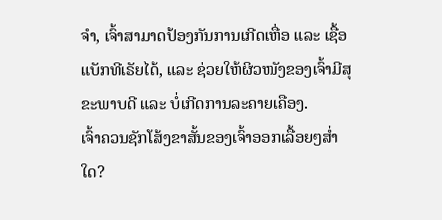ຈຳ, ເຈົ້າສາມາດປ້ອງກັນການເກີດເຫື່ອ ແລະ ເຊື້ອແບັກທີເຣັຍໄດ້, ແລະ ຊ່ວຍໃຫ້ຜິວໜັງຂອງເຈົ້າມີສຸຂະພາບດີ ແລະ ບໍ່ເກີດການລະຄາຍເຄືອງ.
ເຈົ້າຄວນຊັກໂສ້ງຂາສັ້ນຂອງເຈົ້າອອກເລື້ອຍໆສໍ່າໃດ?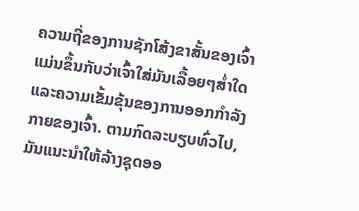ຄວາມຖີ່ຂອງການຊັກໂສ້ງຂາສັ້ນຂອງເຈົ້າແມ່ນຂຶ້ນກັບວ່າເຈົ້າໃສ່ມັນເລື້ອຍໆສໍ່າໃດ ແລະຄວາມເຂັ້ມຂຸ້ນຂອງການອອກກຳລັງກາຍຂອງເຈົ້າ. ຕາມກົດລະບຽບທົ່ວໄປ, ມັນແນະນໍາໃຫ້ລ້າງຊຸດອອ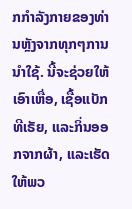ກກໍາລັງກາຍຂອງທ່ານຫຼັງຈາກທຸກໆການນໍາໃຊ້. ນີ້ຈະຊ່ວຍໃຫ້ເອົາເຫື່ອ, ເຊື້ອແບັກທີເຣັຍ, ແລະກິ່ນອອກຈາກຜ້າ, ແລະເຮັດໃຫ້ພວ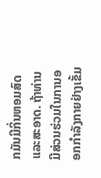ກມັນມີກິ່ນຫອມສົດແລະສະອາດ. ຖ້າທ່ານມີສ່ວນຮ່ວມໃນການອອກກໍາລັງກາຍຢ່າງເຂັ້ມ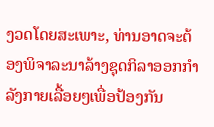ງວດໂດຍສະເພາະ, ທ່ານອາດຈະຕ້ອງພິຈາລະນາລ້າງຊຸດກິລາອອກກໍາລັງກາຍເລື້ອຍໆເພື່ອປ້ອງກັນ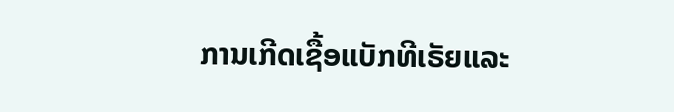ການເກີດເຊື້ອແບັກທີເຣັຍແລະ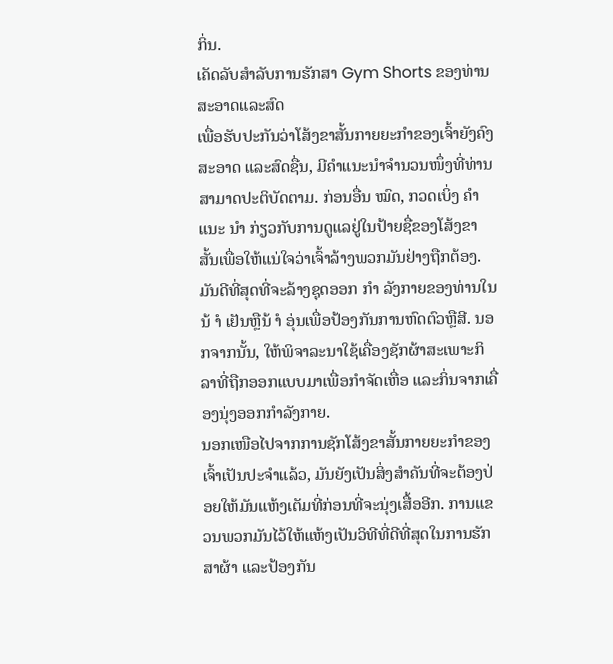ກິ່ນ.
ເຄັດລັບສໍາລັບການຮັກສາ Gym Shorts ຂອງທ່ານສະອາດແລະສົດ
ເພື່ອຮັບປະກັນວ່າໂສ້ງຂາສັ້ນກາຍຍະກຳຂອງເຈົ້າຍັງຄົງສະອາດ ແລະສົດຊື່ນ, ມີຄຳແນະນຳຈຳນວນໜຶ່ງທີ່ທ່ານສາມາດປະຕິບັດຕາມ. ກ່ອນອື່ນ ໝົດ, ກວດເບິ່ງ ຄຳ ແນະ ນຳ ກ່ຽວກັບການດູແລຢູ່ໃນປ້າຍຊື່ຂອງໂສ້ງຂາສັ້ນເພື່ອໃຫ້ແນ່ໃຈວ່າເຈົ້າລ້າງພວກມັນຢ່າງຖືກຕ້ອງ. ມັນດີທີ່ສຸດທີ່ຈະລ້າງຊຸດອອກ ກຳ ລັງກາຍຂອງທ່ານໃນນ້ ຳ ເຢັນຫຼືນ້ ຳ ອຸ່ນເພື່ອປ້ອງກັນການຫົດຕົວຫຼືສີ. ນອກຈາກນັ້ນ, ໃຫ້ພິຈາລະນາໃຊ້ເຄື່ອງຊັກຜ້າສະເພາະກິລາທີ່ຖືກອອກແບບມາເພື່ອກໍາຈັດເຫື່ອ ແລະກິ່ນຈາກເຄື່ອງນຸ່ງອອກກຳລັງກາຍ.
ນອກເໜືອໄປຈາກການຊັກໂສ້ງຂາສັ້ນກາຍຍະກຳຂອງເຈົ້າເປັນປະຈຳແລ້ວ, ມັນຍັງເປັນສິ່ງສຳຄັນທີ່ຈະຕ້ອງປ່ອຍໃຫ້ມັນແຫ້ງເຕັມທີ່ກ່ອນທີ່ຈະນຸ່ງເສື້ອອີກ. ການແຂວນພວກມັນໄວ້ໃຫ້ແຫ້ງເປັນວິທີທີ່ດີທີ່ສຸດໃນການຮັກສາຜ້າ ແລະປ້ອງກັນ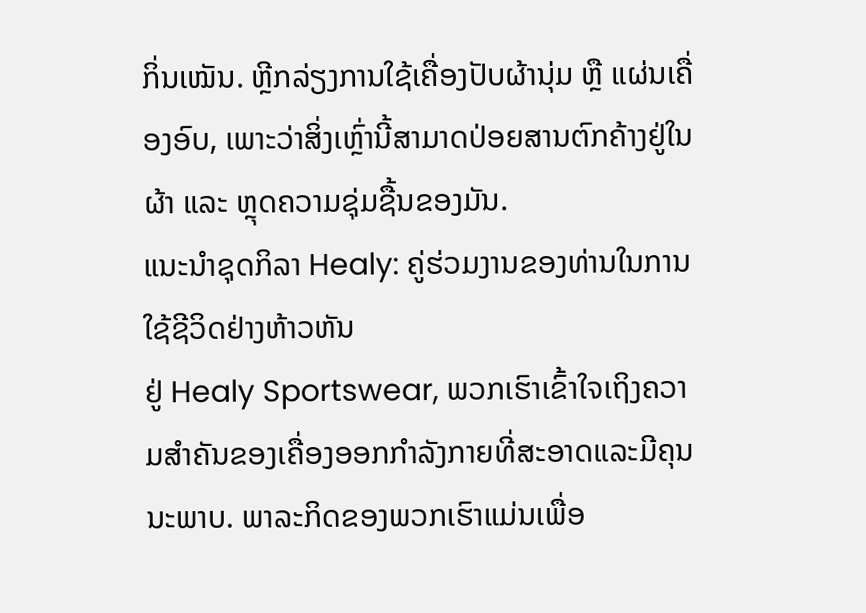ກິ່ນເໝັນ. ຫຼີກລ່ຽງການໃຊ້ເຄື່ອງປັບຜ້ານຸ່ມ ຫຼື ແຜ່ນເຄື່ອງອົບ, ເພາະວ່າສິ່ງເຫຼົ່ານີ້ສາມາດປ່ອຍສານຕົກຄ້າງຢູ່ໃນຜ້າ ແລະ ຫຼຸດຄວາມຊຸ່ມຊື້ນຂອງມັນ.
ແນະນຳຊຸດກິລາ Healy: ຄູ່ຮ່ວມງານຂອງທ່ານໃນການໃຊ້ຊີວິດຢ່າງຫ້າວຫັນ
ຢູ່ Healy Sportswear, ພວກເຮົາເຂົ້າໃຈເຖິງຄວາມສໍາຄັນຂອງເຄື່ອງອອກກຳລັງກາຍທີ່ສະອາດແລະມີຄຸນນະພາບ. ພາລະກິດຂອງພວກເຮົາແມ່ນເພື່ອ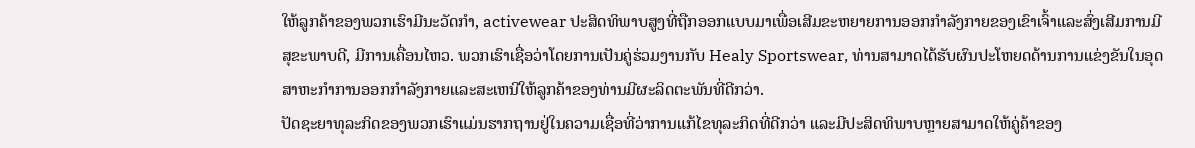ໃຫ້ລູກຄ້າຂອງພວກເຮົາມີນະວັດກໍາ, activewear ປະສິດທິພາບສູງທີ່ຖືກອອກແບບມາເພື່ອເສີມຂະຫຍາຍການອອກກໍາລັງກາຍຂອງເຂົາເຈົ້າແລະສົ່ງເສີມການມີສຸຂະພາບດີ, ມີການເຄື່ອນໄຫວ. ພວກເຮົາເຊື່ອວ່າໂດຍການເປັນຄູ່ຮ່ວມງານກັບ Healy Sportswear, ທ່ານສາມາດໄດ້ຮັບຜົນປະໂຫຍດດ້ານການແຂ່ງຂັນໃນອຸດສາຫະກໍາການອອກກໍາລັງກາຍແລະສະເຫນີໃຫ້ລູກຄ້າຂອງທ່ານມີຜະລິດຕະພັນທີ່ດີກວ່າ.
ປັດຊະຍາທຸລະກິດຂອງພວກເຮົາແມ່ນຮາກຖານຢູ່ໃນຄວາມເຊື່ອທີ່ວ່າການແກ້ໄຂທຸລະກິດທີ່ດີກວ່າ ແລະມີປະສິດທິພາບຫຼາຍສາມາດໃຫ້ຄູ່ຄ້າຂອງ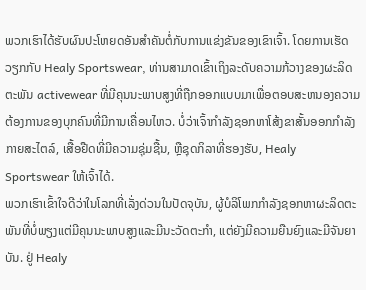ພວກເຮົາໄດ້ຮັບຜົນປະໂຫຍດອັນສໍາຄັນຕໍ່ກັບການແຂ່ງຂັນຂອງເຂົາເຈົ້າ. ໂດຍການເຮັດວຽກກັບ Healy Sportswear, ທ່ານສາມາດເຂົ້າເຖິງລະດັບຄວາມກ້ວາງຂອງຜະລິດຕະພັນ activewear ທີ່ມີຄຸນນະພາບສູງທີ່ຖືກອອກແບບມາເພື່ອຕອບສະຫນອງຄວາມຕ້ອງການຂອງບຸກຄົນທີ່ມີການເຄື່ອນໄຫວ. ບໍ່ວ່າເຈົ້າກຳລັງຊອກຫາໂສ້ງຂາສັ້ນອອກກຳລັງກາຍສະໄຕລ໌, ເສື້ອຢືດທີ່ມີຄວາມຊຸ່ມຊື້ນ, ຫຼືຊຸດກິລາທີ່ຮອງຮັບ, Healy Sportswear ໃຫ້ເຈົ້າໄດ້.
ພວກເຮົາເຂົ້າໃຈດີວ່າໃນໂລກທີ່ເລັ່ງດ່ວນໃນປັດຈຸບັນ, ຜູ້ບໍລິໂພກກໍາລັງຊອກຫາຜະລິດຕະພັນທີ່ບໍ່ພຽງແຕ່ມີຄຸນນະພາບສູງແລະມີນະວັດຕະກໍາ, ແຕ່ຍັງມີຄວາມຍືນຍົງແລະມີຈັນຍາບັນ. ຢູ່ Healy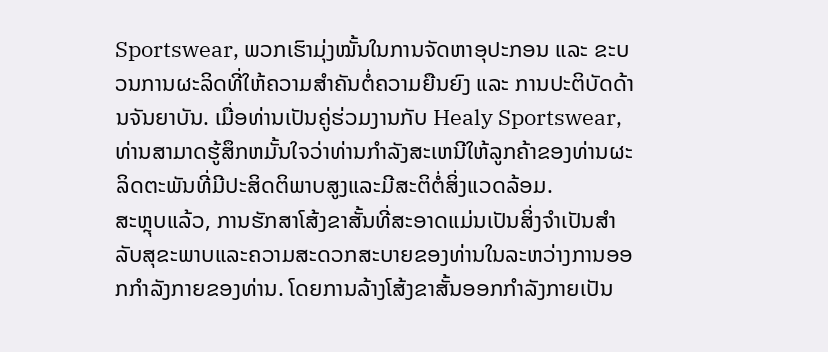Sportswear, ພວກເຮົາມຸ່ງໝັ້ນໃນການຈັດຫາອຸປະກອນ ແລະ ຂະບວນການຜະລິດທີ່ໃຫ້ຄວາມສຳຄັນຕໍ່ຄວາມຍືນຍົງ ແລະ ການປະຕິບັດດ້ານຈັນຍາບັນ. ເມື່ອທ່ານເປັນຄູ່ຮ່ວມງານກັບ Healy Sportswear, ທ່ານສາມາດຮູ້ສຶກຫມັ້ນໃຈວ່າທ່ານກໍາລັງສະເຫນີໃຫ້ລູກຄ້າຂອງທ່ານຜະລິດຕະພັນທີ່ມີປະສິດຕິພາບສູງແລະມີສະຕິຕໍ່ສິ່ງແວດລ້ອມ.
ສະຫຼຸບແລ້ວ, ການຮັກສາໂສ້ງຂາສັ້ນທີ່ສະອາດແມ່ນເປັນສິ່ງຈໍາເປັນສໍາລັບສຸຂະພາບແລະຄວາມສະດວກສະບາຍຂອງທ່ານໃນລະຫວ່າງການອອກກໍາລັງກາຍຂອງທ່ານ. ໂດຍການລ້າງໂສ້ງຂາສັ້ນອອກກຳລັງກາຍເປັນ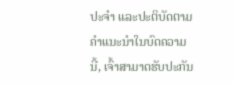ປະຈຳ ແລະປະຕິບັດຕາມຄຳແນະນຳໃນບົດຄວາມນີ້, ເຈົ້າສາມາດຮັບປະກັນ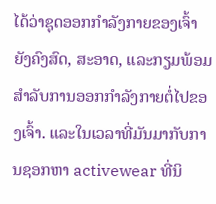ໄດ້ວ່າຊຸດອອກກຳລັງກາຍຂອງເຈົ້າຍັງຄົງສົດ, ສະອາດ, ແລະກຽມພ້ອມສຳລັບການອອກກຳລັງກາຍຕໍ່ໄປຂອງເຈົ້າ. ແລະໃນເວລາທີ່ມັນມາກັບການຊອກຫາ activewear ທີ່ນິ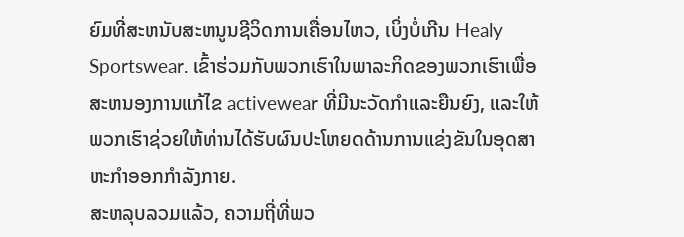ຍົມທີ່ສະຫນັບສະຫນູນຊີວິດການເຄື່ອນໄຫວ, ເບິ່ງບໍ່ເກີນ Healy Sportswear. ເຂົ້າຮ່ວມກັບພວກເຮົາໃນພາລະກິດຂອງພວກເຮົາເພື່ອສະຫນອງການແກ້ໄຂ activewear ທີ່ມີນະວັດກໍາແລະຍືນຍົງ, ແລະໃຫ້ພວກເຮົາຊ່ວຍໃຫ້ທ່ານໄດ້ຮັບຜົນປະໂຫຍດດ້ານການແຂ່ງຂັນໃນອຸດສາຫະກໍາອອກກໍາລັງກາຍ.
ສະຫລຸບລວມແລ້ວ, ຄວາມຖີ່ທີ່ພວ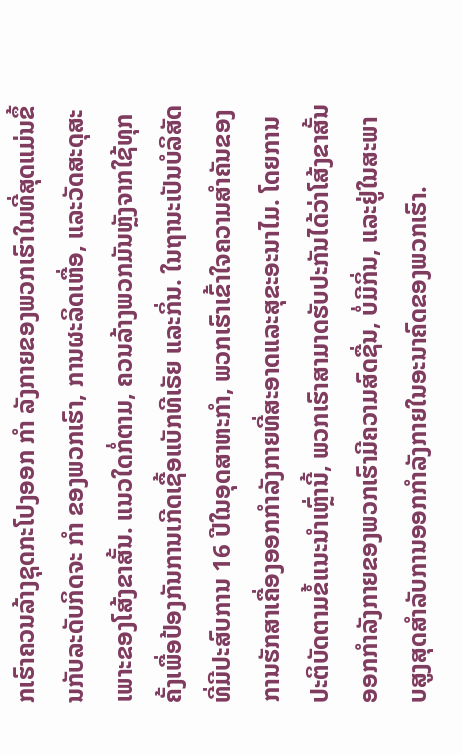ກເຮົາຄວນລ້າງຊຸດກະໂປງອອກ ກຳ ລັງກາຍຂອງພວກເຮົາໃນທີ່ສຸດແມ່ນຂຶ້ນກັບລະດັບກິດຈະ ກຳ ຂອງພວກເຮົາ, ການຜະລິດເຫື່ອ, ແລະວັດສະດຸສະເພາະຂອງໂສ້ງຂາສັ້ນ. ແນວໃດກໍ່ຕາມ, ຄວນລ້າງພວກມັນຫຼັງຈາກໃຊ້ທຸກຄັ້ງເພື່ອປ້ອງກັນການເກີດເຊື້ອແບັກທີເຣັຍ ແລະກິ່ນ. ໃນຖານະເປັນບໍລິສັດທີ່ມີປະສົບການ 16 ປີໃນອຸດສາຫະກໍາ, ພວກເຮົາເຂົ້າໃຈຄວາມສໍາຄັນຂອງການຮັກສາເຄື່ອງອອກກໍາລັງກາຍທີ່ສະອາດແລະສຸຂະອະນາໄມ. ໂດຍການປະຕິບັດຕາມຂໍ້ແນະນຳເຫຼົ່ານີ້, ພວກເຮົາສາມາດຮັບປະກັນໄດ້ວ່າໂສ້ງຂາສັ້ນອອກກຳລັງກາຍຂອງພວກເຮົາມີຄວາມສົດຊື່ນ, ບໍ່ມີກິ່ນ, ແລະຢູ່ໃນສະພາບສູງສຸດສຳລັບການອອກກຳລັງກາຍໃນອະນາຄົດຂອງພວກເຮົາ.